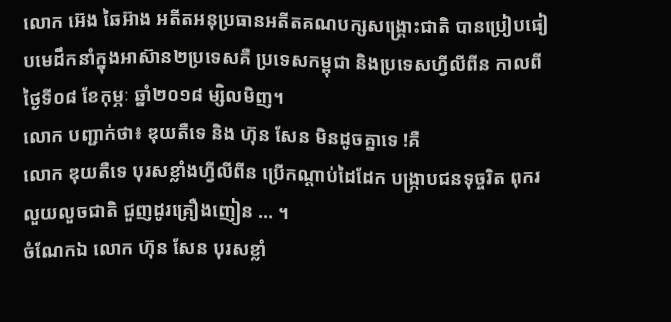លោក អ៊េង ឆៃអ៊ាង អតីតអនុប្រធានអតីតគណបក្សសង្គ្រោះជាតិ បានប្រៀបធៀបមេដឹកនាំក្នុងអាស៊ាន២ប្រទេសគឺ ប្រទេសកម្ពុជា និងប្រទេសហ្វីលីពីន កាលពីថ្ងៃទី០៨ ខែកុម្ភៈ ឆ្នាំ២០១៨ ម្សិលមិញ។
លោក បញ្ជាក់ថា៖ ឌុយតឺទេ និង ហ៊ុន សែន មិនដូចគ្នាទេ !គឺ
លោក ឌុយតឺទេ បុរសខ្លាំងហ្វីលីពីន ប្រើកណ្តាប់ដៃដែក បង្ក្រាបជនទុច្ចរិត ពុករលួយលួចជាតិ ជួញដូរគ្រឿងញៀន ... ។
ចំណែកឯ លោក ហ៊ុន សែន បុរសខ្លាំ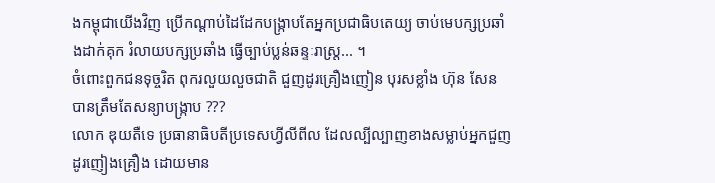ងកម្ពុជាយើងវិញ ប្រើកណ្តាប់ដៃដែកបង្ក្រាបតែអ្នកប្រជាធិបតេយ្យ ចាប់មេបក្សប្រឆាំងដាក់គុក រំលាយបក្សប្រឆាំង ធ្វើច្បាប់ប្លន់ឆន្ទៈរាស្ត្រ... ។
ចំពោះពួកជនទុច្ចរិត ពុករលួយលួចជាតិ ជួញដូរគ្រឿងញៀន បុរសខ្លាំង ហ៊ុន សែន បានត្រឹមតែសន្យាបង្ក្រាប ???
លោក ឌុយតឺទេ ប្រធានាធិបតីប្រទេសហ្វីលីពីល ដែលល្បីល្បាញខាងសម្លាប់អ្នកជួញដូរញៀងគ្រឿង ដោយមាន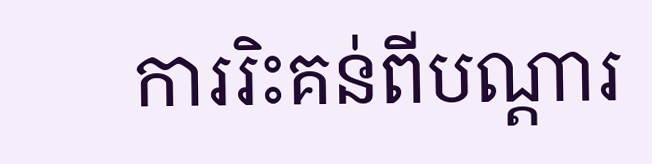ការរិះគន់ពីបណ្តារ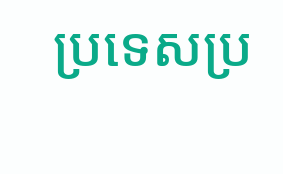ប្រទេសប្រ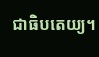ជាធិបតេយ្យ។